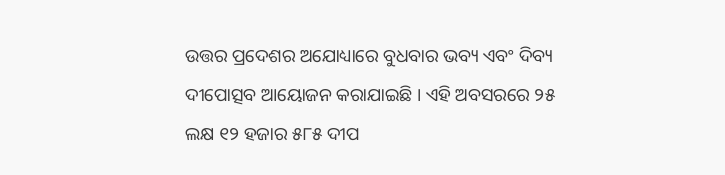ଉତ୍ତର ପ୍ରଦେଶର ଅଯୋଧ୍ୟାରେ ବୁଧବାର ଭବ୍ୟ ଏବଂ ଦିବ୍ୟ ଦୀପୋତ୍ସବ ଆୟୋଜନ କରାଯାଇଛି । ଏହି ଅବସରରେ ୨୫ ଲକ୍ଷ ୧୨ ହଜାର ୫୮୫ ଦୀପ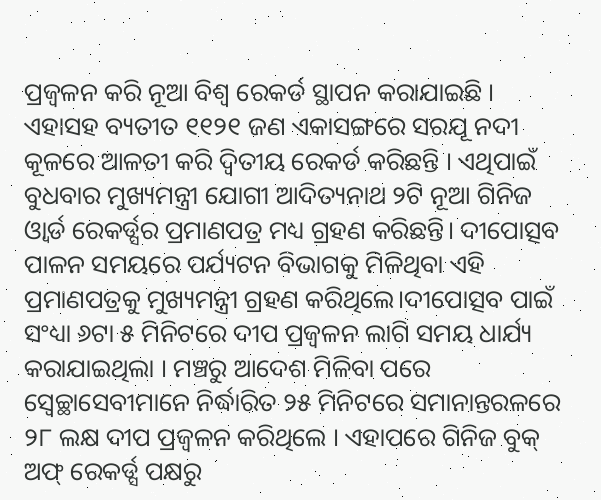ପ୍ରଜ୍ୱଳନ କରି ନୂଆ ବିଶ୍ୱ ରେକର୍ଡ ସ୍ଥାପନ କରାଯାଇଛି । ଏହାସହ ବ୍ୟତୀତ ୧୧୨୧ ଜଣ ଏକାସଙ୍ଗରେ ସରଯୂ ନଦୀ କୂଳରେ ଆଳତୀ କରି ଦ୍ୱିତୀୟ ରେକର୍ଡ କରିଛନ୍ତି । ଏଥିପାଇଁ ବୁଧବାର ମୁଖ୍ୟମନ୍ତ୍ରୀ ଯୋଗୀ ଆଦିତ୍ୟନାଥ ୨ଟି ନୂଆ ଗିନିଜ ଓ୍ବାର୍ଡ ରେକର୍ଡ୍ସର ପ୍ରମାଣପତ୍ର ମଧ୍ୟ ଗ୍ରହଣ କରିଛନ୍ତି। ଦୀପୋତ୍ସବ ପାଳନ ସମୟରେ ପର୍ଯ୍ୟଟନ ବିଭାଗକୁ ମିଳିଥିବା ଏହି ପ୍ରମାଣପତ୍ରକୁ ମୁଖ୍ୟମନ୍ତ୍ରୀ ଗ୍ରହଣ କରିଥିଲେ।ଦୀପୋତ୍ସବ ପାଇଁ ସଂଧ୍ୟା ୬ଟା ୫ ମିନିଟରେ ଦୀପ ପ୍ରଜ୍ୱଳନ ଲାଗି ସମୟ ଧାର୍ଯ୍ୟ କରାଯାଇଥିଲା । ମଞ୍ଚରୁ ଆଦେଶ ମିଳିବା ପରେ ସ୍ୱେଚ୍ଛାସେବୀମାନେ ନିର୍ଦ୍ଧାରିତ ୨୫ ମିନିଟରେ ସମାନାନ୍ତରଳରେ ୨୮ ଲକ୍ଷ ଦୀପ ପ୍ରଜ୍ୱଳନ କରିଥିଲେ । ଏହାପରେ ଗିନିଜ ବୁକ୍ ଅଫ୍ ରେକର୍ଡ୍ସ ପକ୍ଷରୁ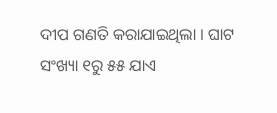ଦୀପ ଗଣତି କରାଯାଇଥିଲା । ଘାଟ ସଂଖ୍ୟା ୧ରୁ ୫୫ ଯାଏ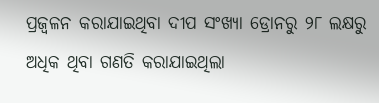ପ୍ରଜ୍ୱଳନ କରାଯାଇଥିବା ଦୀପ ସଂଖ୍ୟା ଡ୍ରୋନରୁ ୨୮ ଲକ୍ଷରୁ ଅଧିକ ଥିବା ଗଣତି କରାଯାଇଥିଲା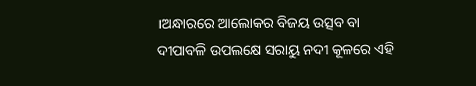।ଅନ୍ଧାରରେ ଆଲୋକର ବିଜୟ ଉତ୍ସବ ବା ଦୀପାବଳି ଉପଲକ୍ଷେ ସରାୟୁ ନଦୀ କୂଳରେ ଏହି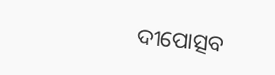ଦୀପୋତ୍ସବ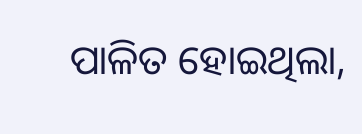ପାଳିତ ହୋଇଥିଲା,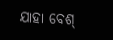ଯାହା ବେଶ୍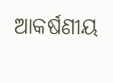ଆକର୍ଷଣୀୟ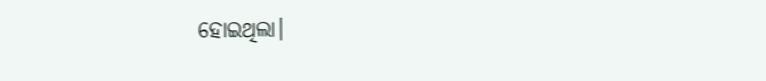ହୋଇଥିଲା।